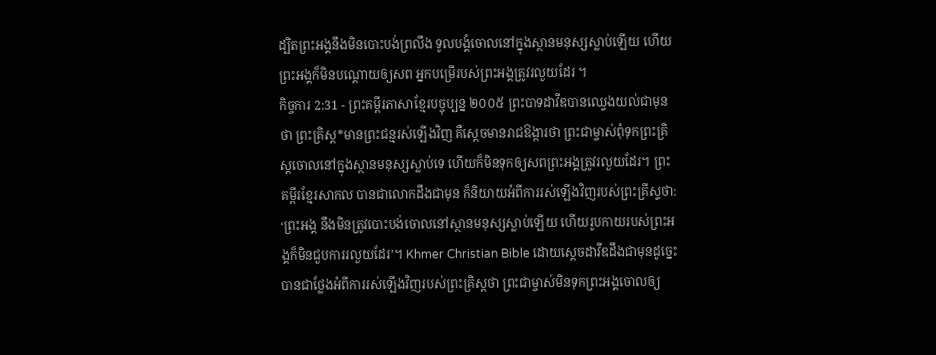ដ្បិតព្រះអង្គនឹងមិនបោះបង់ព្រលឹង ទូលបង្គំចោលនៅក្នុងស្ថានមនុស្សស្លាប់ឡើយ ហើយព្រះអង្គក៏មិនបណ្តោយឲ្យសព អ្នកបម្រើរបស់ព្រះអង្គត្រូវរលួយដែរ ។
កិច្ចការ 2:31 - ព្រះគម្ពីរភាសាខ្មែរបច្ចុប្បន្ន ២០០៥ ព្រះបាទដាវីឌបានឈ្វេងយល់ជាមុនថា ព្រះគ្រិស្ត*មានព្រះជន្មរស់ឡើងវិញ គឺស្ដេចមានរាជឱង្ការថា ព្រះជាម្ចាស់ពុំទុកព្រះគ្រិស្តចោលនៅក្នុងស្ថានមនុស្សស្លាប់ទេ ហើយក៏មិនទុកឲ្យសពព្រះអង្គត្រូវរលួយដែរ។ ព្រះគម្ពីរខ្មែរសាកល បានជាលោកដឹងជាមុន ក៏និយាយអំពីការរស់ឡើងវិញរបស់ព្រះគ្រីស្ទថា: ‘ព្រះអង្គ នឹងមិនត្រូវបោះបង់ចោលនៅស្ថានមនុស្សស្លាប់ឡើយ ហើយរូបកាយរបស់ព្រះអង្គក៏មិនជួបការរលួយដែរ’។ Khmer Christian Bible ដោយស្ដេចដាវីឌដឹងជាមុនដូច្នេះ បានជាថ្លែងអំពីការរស់ឡើងវិញរបស់ព្រះគ្រិស្ដថា ព្រះជាម្ចាស់មិនទុកព្រះអង្គចោលឲ្យ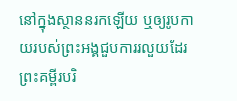នៅក្នុងស្ថាននរកឡើយ ឬឲ្យរូបកាយរបស់ព្រះអង្គជួបការរលួយដែរ ព្រះគម្ពីរបរិ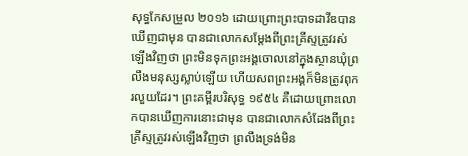សុទ្ធកែសម្រួល ២០១៦ ដោយព្រោះព្រះបាទដាវីឌបានឃើញជាមុន បានជាលោកសម្តែងពីព្រះគ្រីស្ទត្រូវរស់ឡើងវិញថា ព្រះមិនទុកព្រះអង្គចោលនៅក្នុងស្ថានឃុំព្រលឹងមនុស្សស្លាប់ឡើយ ហើយសពព្រះអង្គក៏មិនត្រូវពុករលួយដែរ។ ព្រះគម្ពីរបរិសុទ្ធ ១៩៥៤ គឺដោយព្រោះលោកបានឃើញការនោះជាមុន បានជាលោកសំដែងពីព្រះគ្រីស្ទត្រូវរស់ឡើងវិញថា ព្រលឹងទ្រង់មិន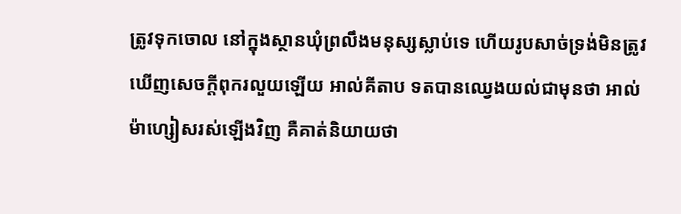ត្រូវទុកចោល នៅក្នុងស្ថានឃុំព្រលឹងមនុស្សស្លាប់ទេ ហើយរូបសាច់ទ្រង់មិនត្រូវឃើញសេចក្ដីពុករលួយឡើយ អាល់គីតាប ទតបានឈ្វេងយល់ជាមុនថា អាល់ម៉ាហ្សៀសរស់ឡើងវិញ គឺគាត់និយាយថា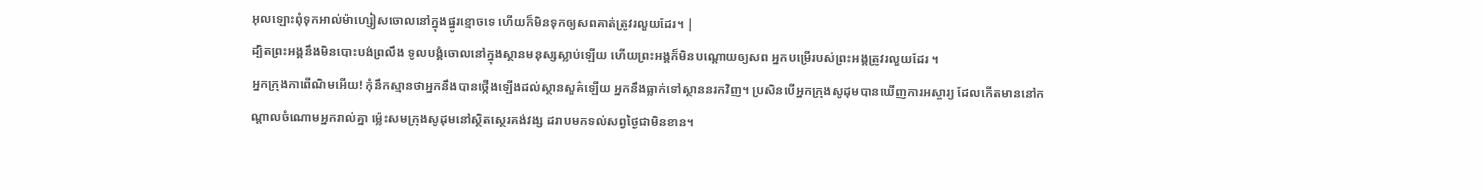អុលឡោះពុំទុកអាល់ម៉ាហ្សៀសចោលនៅក្នុងផ្នូរខ្មោចទេ ហើយក៏មិនទុកឲ្យសពគាត់ត្រូវរលួយដែរ។ |
ដ្បិតព្រះអង្គនឹងមិនបោះបង់ព្រលឹង ទូលបង្គំចោលនៅក្នុងស្ថានមនុស្សស្លាប់ឡើយ ហើយព្រះអង្គក៏មិនបណ្តោយឲ្យសព អ្នកបម្រើរបស់ព្រះអង្គត្រូវរលួយដែរ ។
អ្នកក្រុងកាពើណិមអើយ! កុំនឹកស្មានថាអ្នកនឹងបានថ្កើងឡើងដល់ស្ថានសួគ៌ឡើយ អ្នកនឹងធ្លាក់ទៅស្ថាននរកវិញ។ ប្រសិនបើអ្នកក្រុងសូដុមបានឃើញការអស្ចារ្យ ដែលកើតមាននៅកណ្ដាលចំណោមអ្នករាល់គ្នា ម៉្លេះសមក្រុងសូដុមនៅស្ថិតស្ថេរគង់វង្ស ដរាបមកទល់សព្វថ្ងៃជាមិនខាន។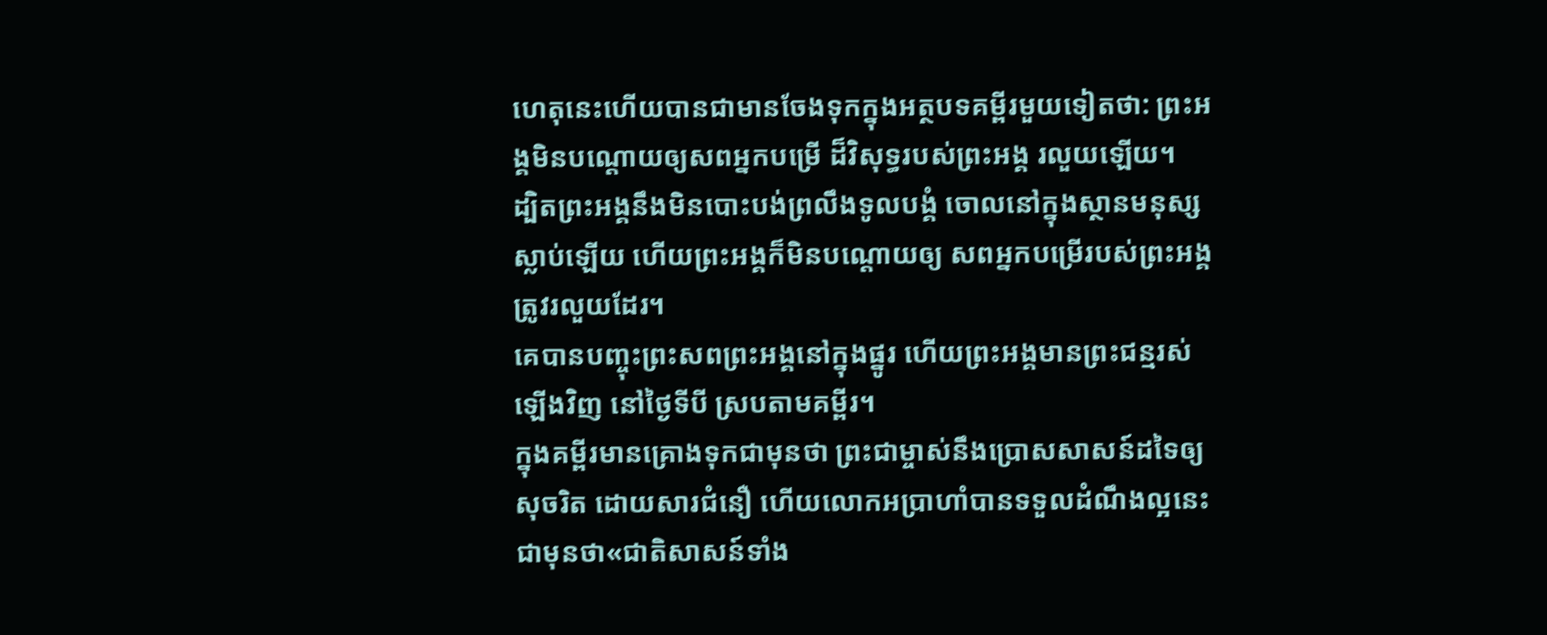ហេតុនេះហើយបានជាមានចែងទុកក្នុងអត្ថបទគម្ពីរមួយទៀតថា: ព្រះអង្គមិនបណ្ដោយឲ្យសពអ្នកបម្រើ ដ៏វិសុទ្ធរបស់ព្រះអង្គ រលួយឡើយ។
ដ្បិតព្រះអង្គនឹងមិនបោះបង់ព្រលឹងទូលបង្គំ ចោលនៅក្នុងស្ថានមនុស្សស្លាប់ឡើយ ហើយព្រះអង្គក៏មិនបណ្ដោយឲ្យ សពអ្នកបម្រើរបស់ព្រះអង្គត្រូវរលួយដែរ។
គេបានបញ្ចុះព្រះសពព្រះអង្គនៅក្នុងផ្នូរ ហើយព្រះអង្គមានព្រះជន្មរស់ឡើងវិញ នៅថ្ងៃទីបី ស្របតាមគម្ពីរ។
ក្នុងគម្ពីរមានគ្រោងទុកជាមុនថា ព្រះជាម្ចាស់នឹងប្រោសសាសន៍ដទៃឲ្យសុចរិត ដោយសារជំនឿ ហើយលោកអប្រាហាំបានទទួលដំណឹងល្អនេះជាមុនថា«ជាតិសាសន៍ទាំង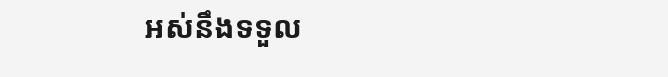អស់នឹងទទួល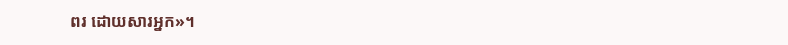ពរ ដោយសារអ្នក»។